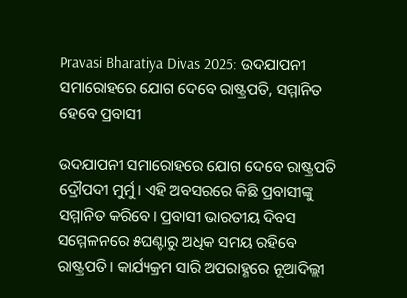Pravasi Bharatiya Divas 2025: ଉଦଯାପନୀ ସମାରୋହରେ ଯୋଗ ଦେବେ ରାଷ୍ଟ୍ରପତି, ସମ୍ମାନିତ ହେବେ ପ୍ରବାସୀ

ଉଦଯାପନୀ ସମାରୋହରେ ଯୋଗ ଦେବେ ରାଷ୍ଟ୍ରପତି ଦ୍ରୌପଦୀ ମୁର୍ମୁ। ଏହି ଅବସରରେ କିଛି ପ୍ରବାସୀଙ୍କୁ ସମ୍ମାନିତ କରିବେ। ପ୍ରବାସୀ ଭାରତୀୟ ଦିବସ ସମ୍ମେଳନରେ ୫ଘଣ୍ଟାରୁ ଅଧିକ ସମୟ ରହିବେ ରାଷ୍ଟ୍ରପତି। କାର୍ଯ୍ୟକ୍ରମ ସାରି ଅପରାହ୍ଣରେ ନୂଆଦିଲ୍ଲୀ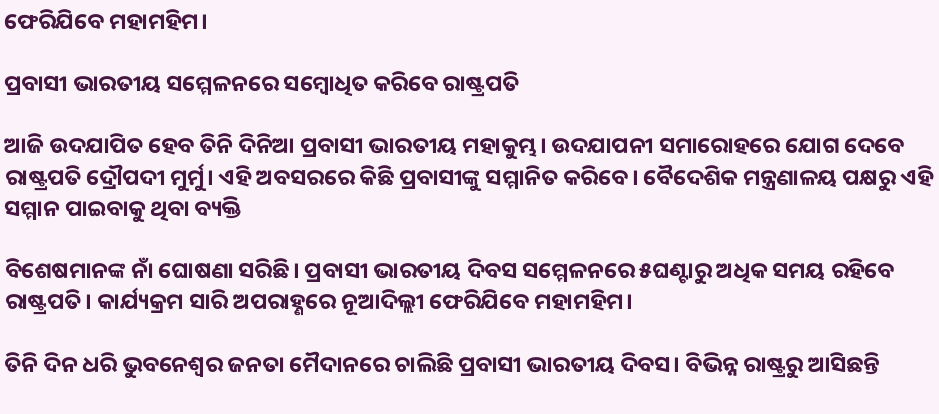ଫେରିଯିବେ ମହାମହିମ।

ପ୍ରବାସୀ ଭାରତୀୟ ସମ୍ମେଳନରେ ସମ୍ୱୋଧିତ କରିବେ ରାଷ୍ଟ୍ରପତି

ଆଜି ଉଦଯାପିତ ହେବ ତିନି ଦିନିଆ ପ୍ରବାସୀ ଭାରତୀୟ ମହାକୁମ୍ଭ। ଉଦଯାପନୀ ସମାରୋହରେ ଯୋଗ ଦେବେ ରାଷ୍ଟ୍ରପତି ଦ୍ରୌପଦୀ ମୁର୍ମୁ। ଏହି ଅବସରରେ କିଛି ପ୍ରବାସୀଙ୍କୁ ସମ୍ମାନିତ କରିବେ। ବୈଦେଶିକ ମନ୍ତ୍ରଣାଳୟ ପକ୍ଷରୁ ଏହି ସମ୍ମାନ ପାଇବାକୁ ଥିବା ବ୍ୟକ୍ତି

ବିଶେଷମାନଙ୍କ ନାଁ ଘୋଷଣା ସରିଛି। ପ୍ରବାସୀ ଭାରତୀୟ ଦିବସ ସମ୍ମେଳନରେ ୫ଘଣ୍ଟାରୁ ଅଧିକ ସମୟ ରହିବେ ରାଷ୍ଟ୍ରପତି। କାର୍ଯ୍ୟକ୍ରମ ସାରି ଅପରାହ୍ଣରେ ନୂଆଦିଲ୍ଲୀ ଫେରିଯିବେ ମହାମହିମ।

ତିନି ଦିନ ଧରି ଭୁବନେଶ୍ବର ଜନତା ମୈଦାନରେ ଚାଲିଛି ପ୍ରବାସୀ ଭାରତୀୟ ଦିବସ। ବିଭିନ୍ନ ରାଷ୍ଟ୍ରରୁ ଆସିଛନ୍ତି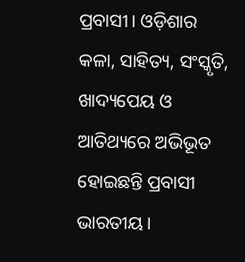ପ୍ରବାସୀ। ଓଡ଼ିଶାର କଳା, ସାହିତ୍ୟ, ସଂସ୍କୃତି, ଖାଦ୍ୟପେୟ ଓ ଆତିଥ୍ୟରେ ଅଭିଭୂତ ହୋଇଛନ୍ତି ପ୍ରବାସୀ ଭାରତୀୟ।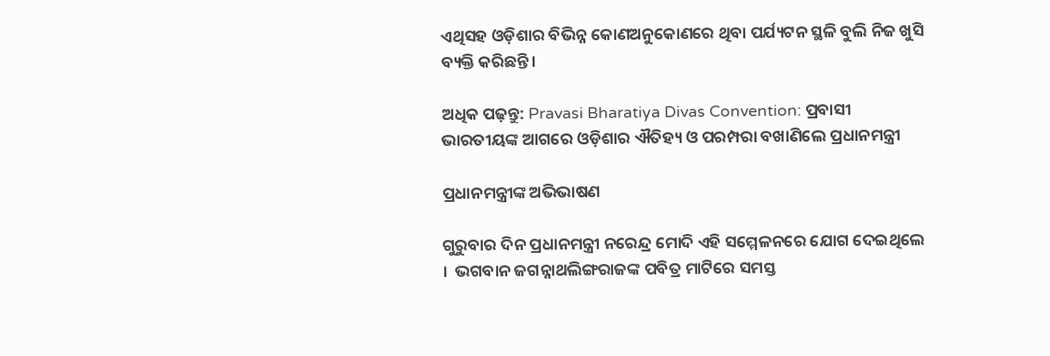ଏଥିସହ ଓଡ଼ିଶାର ବିଭିନ୍ନ କୋଣଅନୁକୋଣରେ ଥିବା ପର୍ଯ୍ୟଟନ ସ୍ଥଳି ବୁଲି ନିଜ ଖୁସି ବ୍ୟକ୍ତି କରିଛନ୍ତି।

ଅଧିକ ପଢ଼ନ୍ତୁ: Pravasi Bharatiya Divas Convention: ପ୍ରବାସୀ ଭାରତୀୟଙ୍କ ଆଗରେ ଓଡ଼ିଶାର ଐତିହ୍ୟ ଓ ପରମ୍ପରା ବଖାଣିଲେ ପ୍ରଧାନମନ୍ତ୍ରୀ

ପ୍ରଧାନମନ୍ତ୍ରୀଙ୍କ ଅଭିଭାଷଣ

ଗୁରୁବାର ଦିନ ପ୍ରଧାନମନ୍ତ୍ରୀ ନରେନ୍ଦ୍ର ମୋଦି ଏହି ସମ୍ମେଳନରେ ଯୋଗ ଦେଇଥିଲେ ।  ଭଗବାନ ଜଗନ୍ନାଥଲିଙ୍ଗରାଜଙ୍କ ପବିତ୍ର ମାଟିରେ ସମସ୍ତ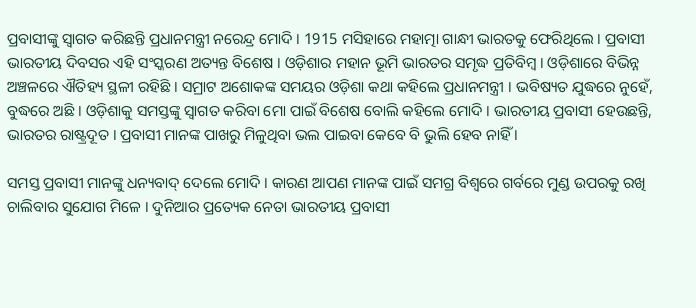ପ୍ରବାସୀଙ୍କୁ ସ୍ବାଗତ କରିଛନ୍ତି ପ୍ରଧାନମନ୍ତ୍ରୀ ନରେନ୍ଦ୍ର ମୋଦି । 1915 ମସିହାରେ ମହାତ୍ମା ଗାନ୍ଧୀ ଭାରତକୁ ଫେରିଥିଲେ । ପ୍ରବାସୀ ଭାରତୀୟ ଦିବସର ଏହି ସଂସ୍କରଣ ଅତ୍ୟନ୍ତ ବିଶେଷ । ଓଡ଼ିଶାର ମହାନ ଭୂମି ଭାରତର ସମୃଦ୍ଧ ପ୍ରତିବିମ୍ବ । ଓଡ଼ିଶାରେ ବିଭିନ୍ନ ଅଞ୍ଚଳରେ ଐତିହ୍ୟ ସ୍ଥଳୀ ରହିଛି । ସମ୍ରାଟ ଅଶୋକଙ୍କ ସମୟର ଓଡ଼ିଶା କଥା କହିଲେ ପ୍ରଧାନମନ୍ତ୍ରୀ । ଭବିଷ୍ୟତ ଯୁଦ୍ଧରେ ନୁହେଁ, ବୁଦ୍ଧରେ ଅଛି । ଓଡ଼ିଶାକୁ ସମସ୍ତଙ୍କୁ ସ୍ଵାଗତ କରିବା ମୋ ପାଇଁ ବିଶେଷ ବୋଲି କହିଲେ ମୋଦି । ଭାରତୀୟ ପ୍ରବାସୀ ହେଉଛନ୍ତି, ଭାରତର ରାଷ୍ଟ୍ରଦୂତ । ପ୍ରବାସୀ ମାନଙ୍କ ପାଖରୁ ମିଳୁଥିବା ଭଲ ପାଇବା କେବେ ବି ଭୁଲି ହେବ ନାହିଁ ।

ସମସ୍ତ ପ୍ରବାସୀ ମାନଙ୍କୁ ଧନ୍ୟବାଦ୍ ଦେଲେ ମୋଦି । କାରଣ ଆପଣ ମାନଙ୍କ ପାଇଁ ସମଗ୍ର ବିଶ୍ୱରେ ଗର୍ବରେ ମୁଣ୍ଡ ଉପରକୁ ରଖି ଚାଲିବାର ସୁଯୋଗ ମିଳେ । ଦୁନିଆର ପ୍ରତ୍ୟେକ ନେତା ଭାରତୀୟ ପ୍ରବାସୀ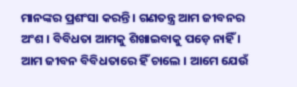ମାନଙ୍କର ପ୍ରଶଂସା କରନ୍ତି । ଗଣତନ୍ତ୍ର ଆମ ଜୀବନର ଅଂଶ । ବିବିଧତା ଆମକୁ ଶିଖାଇବାକୁ ପଡ଼େ ନାହିଁ । ଆମ ଜୀବନ ବିବିଧତାରେ ହିଁ ଚାଲେ । ଆମେ ଯେଉଁ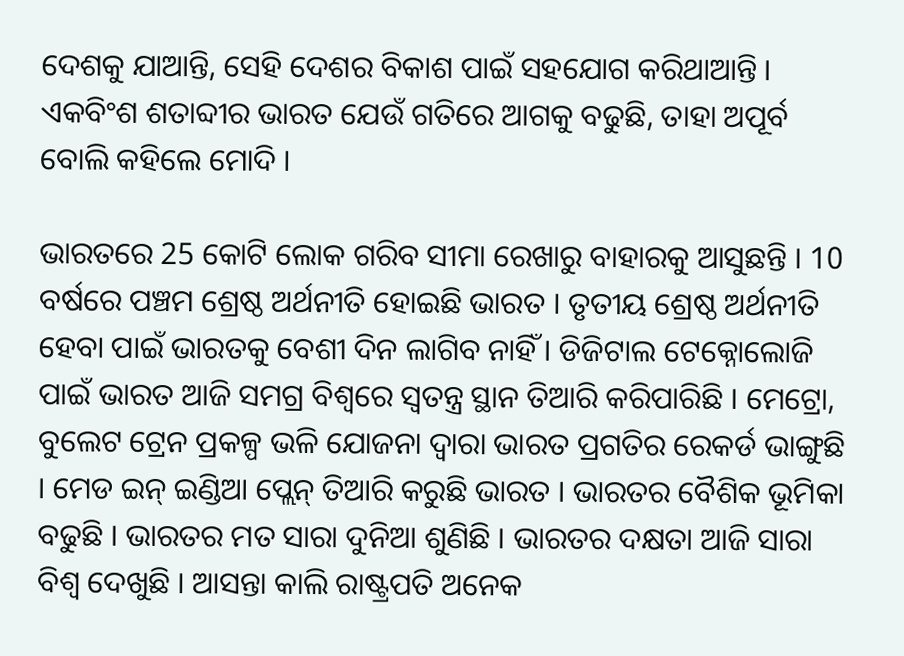ଦେଶକୁ ଯାଆନ୍ତି, ସେହି ଦେଶର ବିକାଶ ପାଇଁ ସହଯୋଗ କରିଥାଆନ୍ତି । ଏକବିଂଶ ଶତାବ୍ଦୀର ଭାରତ ଯେଉଁ ଗତିରେ ଆଗକୁ ବଢୁଛି, ତାହା ଅପୂର୍ବ ବୋଲି କହିଲେ ମୋଦି ।

ଭାରତରେ 25 କୋଟି ଲୋକ ଗରିବ ସୀମା ରେଖାରୁ ବାହାରକୁ ଆସୁଛନ୍ତି । 10 ବର୍ଷରେ ପଞ୍ଚମ ଶ୍ରେଷ୍ଠ ଅର୍ଥନୀତି ହୋଇଛି ଭାରତ । ତୃତୀୟ ଶ୍ରେଷ୍ଠ ଅର୍ଥନୀତି ହେବା ପାଇଁ ଭାରତକୁ ବେଶୀ ଦିନ ଲାଗିବ ନାହିଁ । ଡିଜିଟାଲ ଟେକ୍ନୋଲୋଜି ପାଇଁ ଭାରତ ଆଜି ସମଗ୍ର ବିଶ୍ବରେ ସ୍ଵତନ୍ତ୍ର ସ୍ଥାନ ତିଆରି କରିପାରିଛି । ମେଟ୍ରୋ, ବୁଲେଟ ଟ୍ରେନ ପ୍ରକଳ୍ପ ଭଳି ଯୋଜନା ଦ୍ଵାରା ଭାରତ ପ୍ରଗତିର ରେକର୍ଡ ଭାଙ୍ଗୁଛି । ମେଡ ଇନ୍ ଇଣ୍ଡିଆ ପ୍ଲେନ୍ ତିଆରି କରୁଛି ଭାରତ । ଭାରତର ବୈଶିକ ଭୂମିକା ବଢୁଛି । ଭାରତର ମତ ସାରା ଦୁନିଆ ଶୁଣିଛି । ଭାରତର ଦକ୍ଷତା ଆଜି ସାରା ବିଶ୍ବ ଦେଖୁଛି । ଆସନ୍ତା କାଲି ରାଷ୍ଟ୍ରପତି ଅନେକ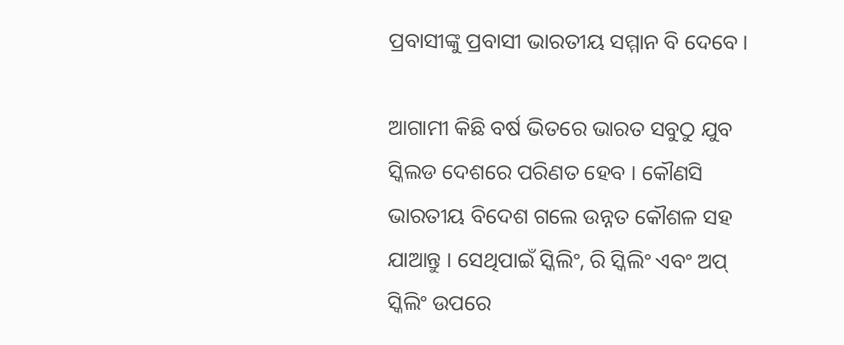ପ୍ରବାସୀଙ୍କୁ ପ୍ରବାସୀ ଭାରତୀୟ ସମ୍ମାନ ବି ଦେବେ ।

ଆଗାମୀ କିଛି ବର୍ଷ ଭିତରେ ଭାରତ ସବୁଠୁ ଯୁବ ସ୍କିଲଡ ଦେଶରେ ପରିଣତ ହେବ । କୌଣସି ଭାରତୀୟ ବିଦେଶ ଗଲେ ଉନ୍ନତ କୌଶଳ ସହ ଯାଆନ୍ତୁ । ସେଥିପାଇଁ ସ୍କିଲିଂ, ରି ସ୍କିଲିଂ ଏବଂ ଅପ୍ ସ୍କିଲିଂ ଉପରେ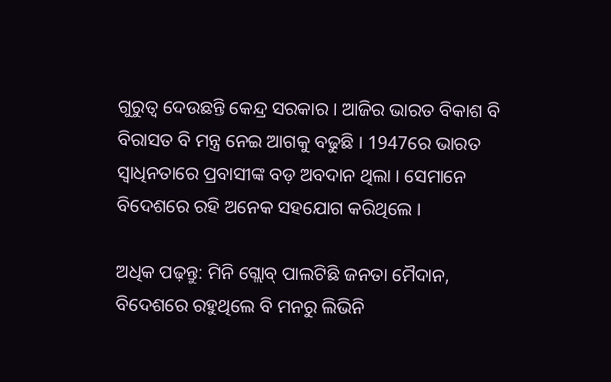ଗୁରୁତ୍ବ ଦେଉଛନ୍ତି କେନ୍ଦ୍ର ସରକାର । ଆଜିର ଭାରତ ବିକାଶ ବି ବିରାସତ ବି ମନ୍ତ୍ର ନେଇ ଆଗକୁ ବଢୁଛି । 1947ରେ ଭାରତ ସ୍ଵାଧିନତାରେ ପ୍ରବାସୀଙ୍କ ବଡ଼ ଅବଦାନ ଥିଲା । ସେମାନେ ବିଦେଶରେ ରହି ଅନେକ ସହଯୋଗ କରିଥିଲେ ।

ଅଧିକ ପଢ଼ନ୍ତୁ: ମିନି ଗ୍ଲୋବ୍ ପାଲଟିଛି ଜନତା ମୈଦାନ, ବିଦେଶରେ ରହୁଥିଲେ ବି ମନରୁ ଲିଭିନି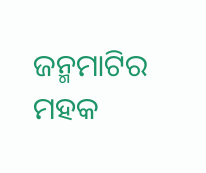ଜନ୍ମମାଟିର ମହକ